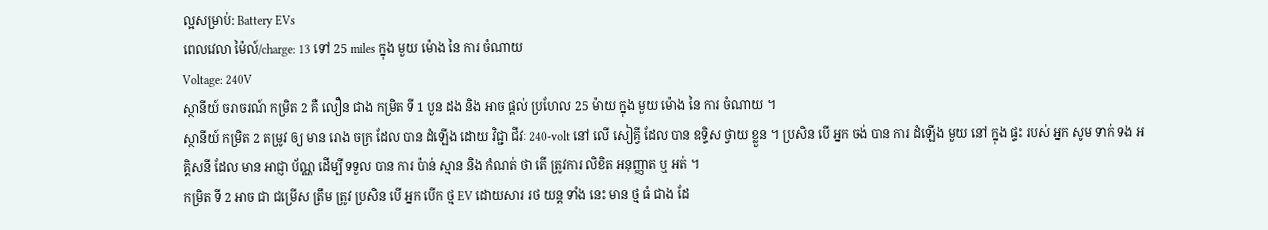ល្អសម្រាប់: Battery EVs
ពេលវេលា ម៉ៃល៍/charge: 13 ទៅ 25 miles ក្នុង មួយ ម៉ោង នៃ ការ ចំណាយ
Voltage: 240V
ស្ថានីយ៍ ចរាចរណ៍ កម្រិត 2 គឺ លឿន ជាង កម្រិត ទី 1 បួន ដង និង អាច ផ្តល់ ប្រហែល 25 ម៉ាយ ក្នុង មួយ ម៉ោង នៃ ការ ចំណាយ ។
ស្ថានីយ៍ កម្រិត 2 តម្រូវ ឲ្យ មាន រោង ចក្រ ដែល បាន ដំឡើង ដោយ វិជ្ជា ជីវៈ 240-volt នៅ លើ សៀគ្វី ដែល បាន ឧទ្ទិស ថ្វាយ ខ្លួន ។ ប្រសិន បើ អ្នក ចង់ បាន ការ ដំឡើង មួយ នៅ ក្នុង ផ្ទះ របស់ អ្នក សូម ទាក់ ទង អគ្គិសនី ដែល មាន អាជ្ញា ប័ណ្ណ ដើម្បី ទទួល បាន ការ ប៉ាន់ ស្មាន និង កំណត់ ថា តើ ត្រូវការ លិខិត អនុញ្ញាត ឬ អត់ ។
កម្រិត ទី 2 អាច ជា ជម្រើស ត្រឹម ត្រូវ ប្រសិន បើ អ្នក បើក ថ្ម EV ដោយសារ រថ យន្ត ទាំង នេះ មាន ថ្ម ធំ ជាង ដែ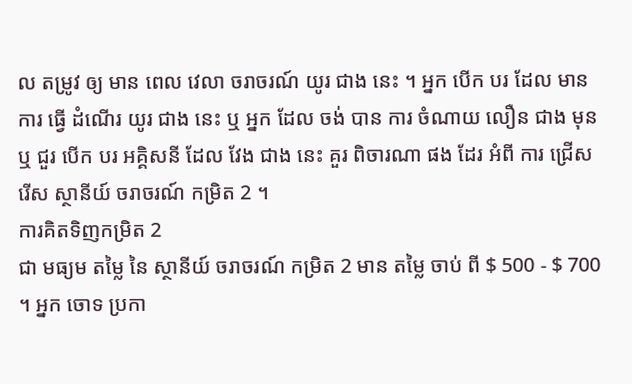ល តម្រូវ ឲ្យ មាន ពេល វេលា ចរាចរណ៍ យូរ ជាង នេះ ។ អ្នក បើក បរ ដែល មាន ការ ធ្វើ ដំណើរ យូរ ជាង នេះ ឬ អ្នក ដែល ចង់ បាន ការ ចំណាយ លឿន ជាង មុន ឬ ជួរ បើក បរ អគ្គិសនី ដែល វែង ជាង នេះ គួរ ពិចារណា ផង ដែរ អំពី ការ ជ្រើស រើស ស្ថានីយ៍ ចរាចរណ៍ កម្រិត 2 ។
ការគិតទិញកម្រិត 2
ជា មធ្យម តម្លៃ នៃ ស្ថានីយ៍ ចរាចរណ៍ កម្រិត 2 មាន តម្លៃ ចាប់ ពី $ 500 - $ 700 ។ អ្នក ចោទ ប្រកា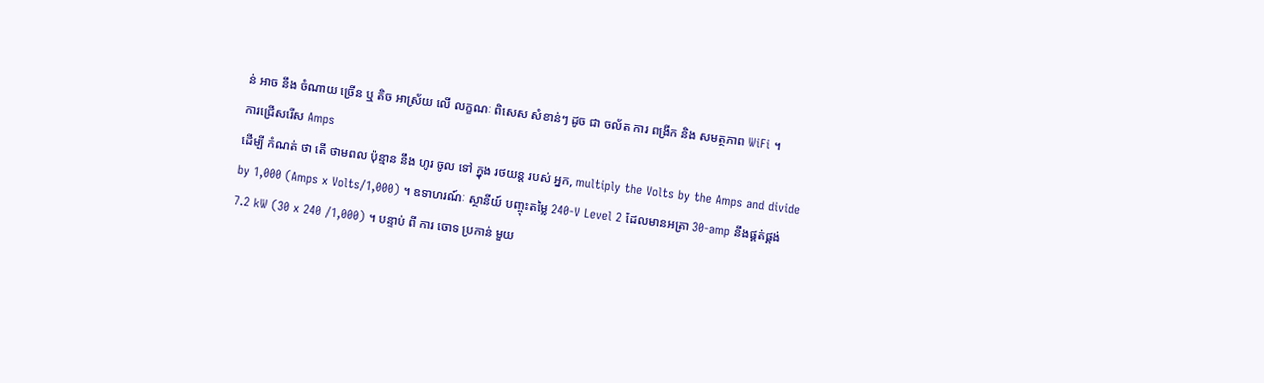ន់ អាច នឹង ចំណាយ ច្រើន ឬ តិច អាស្រ័យ លើ លក្ខណៈ ពិសេស សំខាន់ៗ ដូច ជា ចល័ត ការ ពង្រីក និង សមត្ថភាព WiFi ។
ការជ្រើសរើស Amps
ដើម្បី កំណត់ ថា តើ ថាមពល ប៉ុន្មាន នឹង ហូរ ចូល ទៅ ក្នុង រថយន្ត របស់ អ្នក, multiply the Volts by the Amps and divide by 1,000 (Amps x Volts/1,000) ។ ឧទាហរណ៍ៈ ស្ថានីយ៍ បញ្ចុះតម្លៃ 240-V Level 2 ដែលមានអត្រា 30-amp នឹងផ្គត់ផ្គង់ 7.2 kW (30 x 240 /1,000) ។ បន្ទាប់ ពី ការ ចោទ ប្រកាន់ មួយ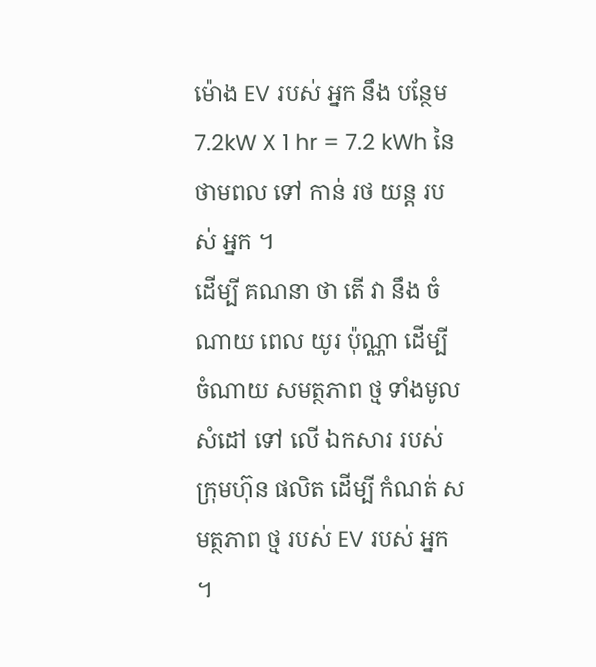ម៉ោង EV របស់ អ្នក នឹង បន្ថែម 7.2kW X 1 hr = 7.2 kWh នៃ ថាមពល ទៅ កាន់ រថ យន្ត របស់ អ្នក ។
ដើម្បី គណនា ថា តើ វា នឹង ចំណាយ ពេល យូរ ប៉ុណ្ណា ដើម្បី ចំណាយ សមត្ថភាព ថ្ម ទាំងមូល សំដៅ ទៅ លើ ឯកសារ របស់ ក្រុមហ៊ុន ផលិត ដើម្បី កំណត់ សមត្ថភាព ថ្ម របស់ EV របស់ អ្នក ។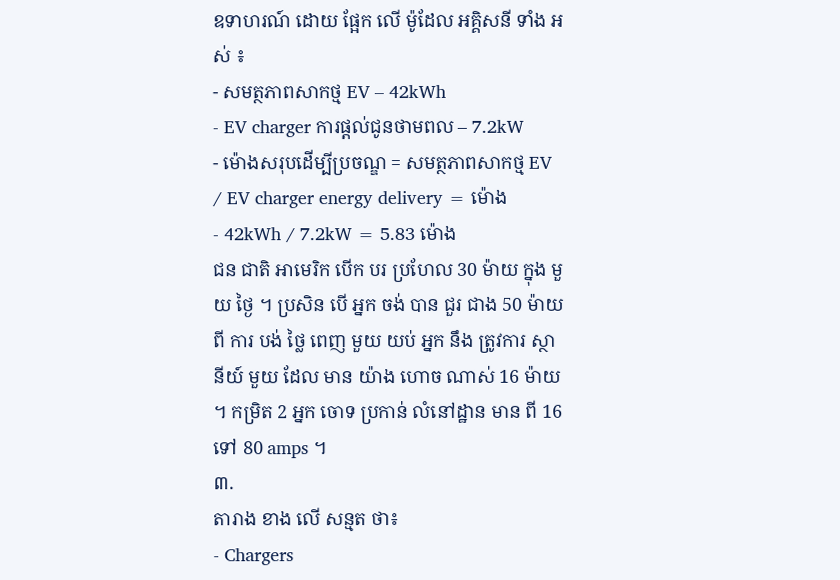ឧទាហរណ៍ ដោយ ផ្អែក លើ ម៉ូដែល អគ្គិសនី ទាំង អស់ ៖
- សមត្ថភាពសាកថ្ម EV – 42kWh
- EV charger ការផ្តល់ជូនថាមពល – 7.2kW
- ម៉ោងសរុបដើម្បីប្រចណ្ឌ = សមត្ថភាពសាកថ្ម EV / EV charger energy delivery = ម៉ោង
- 42kWh / 7.2kW = 5.83 ម៉ោង
ជន ជាតិ អាមេរិក បើក បរ ប្រហែល 30 ម៉ាយ ក្នុង មួយ ថ្ងៃ ។ ប្រសិន បើ អ្នក ចង់ បាន ជួរ ជាង 50 ម៉ាយ ពី ការ បង់ ថ្លៃ ពេញ មួយ យប់ អ្នក នឹង ត្រូវការ ស្ថានីយ៍ មួយ ដែល មាន យ៉ាង ហោច ណាស់ 16 ម៉ាយ ។ កម្រិត 2 អ្នក ចោទ ប្រកាន់ លំនៅដ្ឋាន មាន ពី 16 ទៅ 80 amps ។
៣.
តារាង ខាង លើ សន្មត ថា៖
- Chargers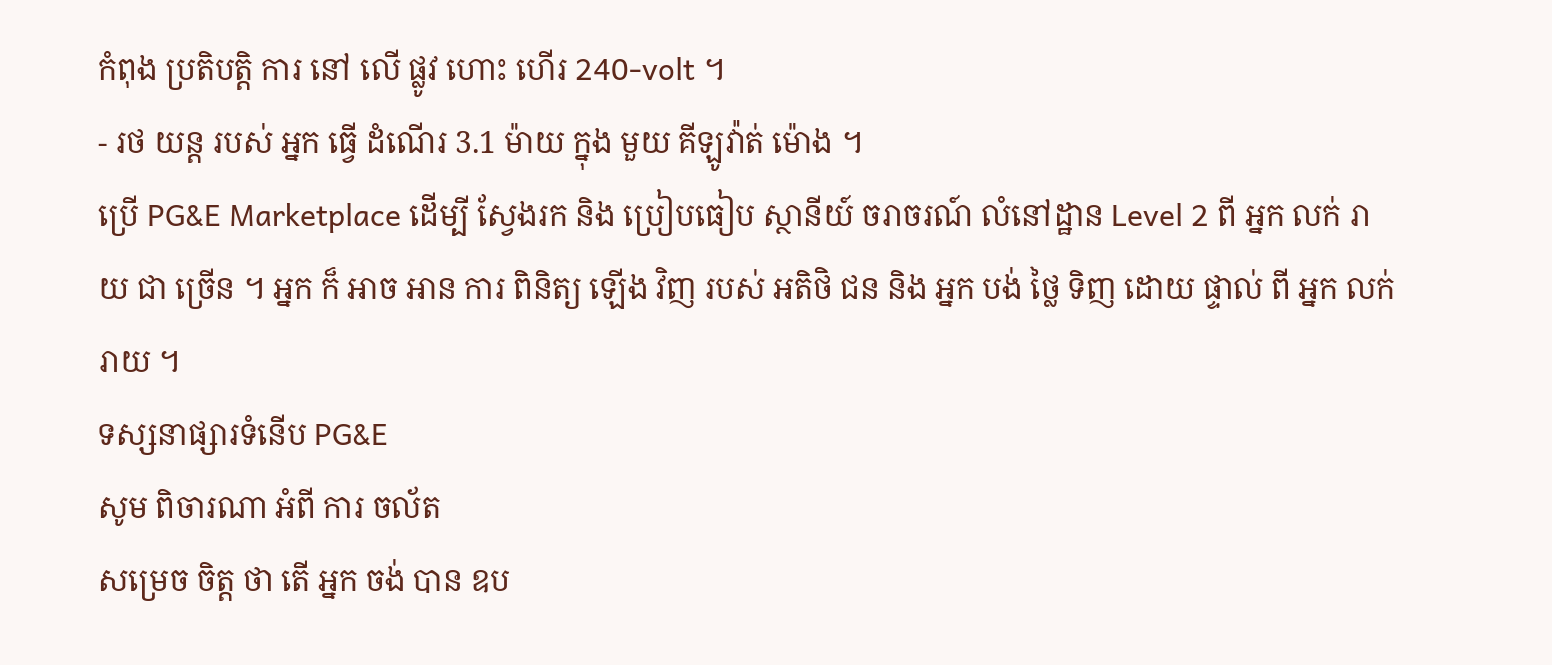កំពុង ប្រតិបត្តិ ការ នៅ លើ ផ្លូវ ហោះ ហើរ 240-volt ។
- រថ យន្ត របស់ អ្នក ធ្វើ ដំណើរ 3.1 ម៉ាយ ក្នុង មួយ គីឡូវ៉ាត់ ម៉ោង ។
ប្រើ PG&E Marketplace ដើម្បី ស្វែងរក និង ប្រៀបធៀប ស្ថានីយ៍ ចរាចរណ៍ លំនៅដ្ឋាន Level 2 ពី អ្នក លក់ រាយ ជា ច្រើន ។ អ្នក ក៏ អាច អាន ការ ពិនិត្យ ឡើង វិញ របស់ អតិថិ ជន និង អ្នក បង់ ថ្លៃ ទិញ ដោយ ផ្ទាល់ ពី អ្នក លក់ រាយ ។
ទស្សនាផ្សារទំនើប PG&E
សូម ពិចារណា អំពី ការ ចល័ត
សម្រេច ចិត្ត ថា តើ អ្នក ចង់ បាន ឧប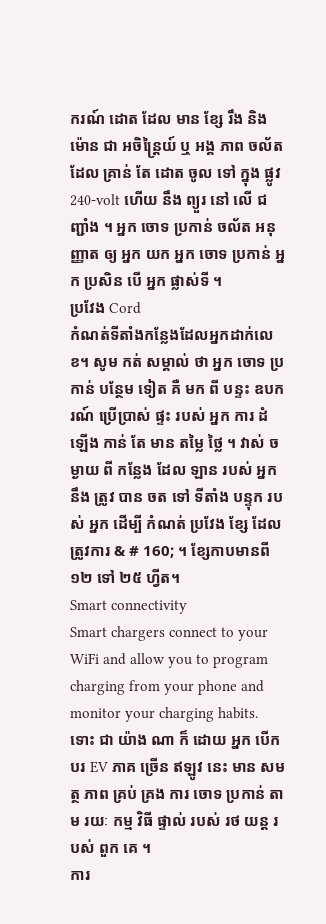ករណ៍ ដោត ដែល មាន ខ្សែ រឹង និង ម៉ោន ជា អចិន្ត្រៃយ៍ ឬ អង្គ ភាព ចល័ត ដែល គ្រាន់ តែ ដោត ចូល ទៅ ក្នុង ផ្លូវ 240-volt ហើយ នឹង ព្យួរ នៅ លើ ជញ្ជាំង ។ អ្នក ចោទ ប្រកាន់ ចល័ត អនុញ្ញាត ឲ្យ អ្នក យក អ្នក ចោទ ប្រកាន់ អ្នក ប្រសិន បើ អ្នក ផ្លាស់ទី ។
ប្រវែង Cord
កំណត់ទីតាំងកន្លែងដែលអ្នកដាក់លេខ។ សូម កត់ សម្គាល់ ថា អ្នក ចោទ ប្រកាន់ បន្ថែម ទៀត គឺ មក ពី បន្ទះ ឧបករណ៍ ប្រើប្រាស់ ផ្ទះ របស់ អ្នក ការ ដំឡើង កាន់ តែ មាន តម្លៃ ថ្លៃ ។ វាស់ ចម្ងាយ ពី កន្លែង ដែល ឡាន របស់ អ្នក នឹង ត្រូវ បាន ចត ទៅ ទីតាំង បន្ទុក របស់ អ្នក ដើម្បី កំណត់ ប្រវែង ខ្សែ ដែល ត្រូវការ & # 160; ។ ខ្សែកាបមានពី ១២ ទៅ ២៥ ហ្វីត។
Smart connectivity
Smart chargers connect to your WiFi and allow you to program charging from your phone and monitor your charging habits. ទោះ ជា យ៉ាង ណា ក៏ ដោយ អ្នក បើក បរ EV ភាគ ច្រើន ឥឡូវ នេះ មាន សមត្ថ ភាព គ្រប់ គ្រង ការ ចោទ ប្រកាន់ តាម រយៈ កម្ម វិធី ផ្ទាល់ របស់ រថ យន្ត របស់ ពួក គេ ។
ការ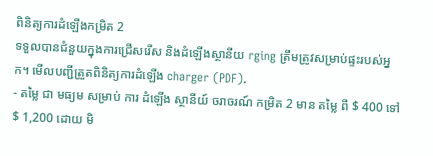ពិនិត្យការដំឡើងកម្រិត 2
ទទួលបានជំនួយក្នុងការជ្រើសរើស និងដំឡើងស្ថានីយ rging ត្រឹមត្រូវសម្រាប់ផ្ទះរបស់អ្នក។ មើលបញ្ជីត្រួតពិនិត្យការដំឡើង charger (PDF).
- តម្លៃ ជា មធ្យម សម្រាប់ ការ ដំឡើង ស្ថានីយ៍ ចរាចរណ៍ កម្រិត 2 មាន តម្លៃ ពី $ 400 ទៅ $ 1,200 ដោយ មិ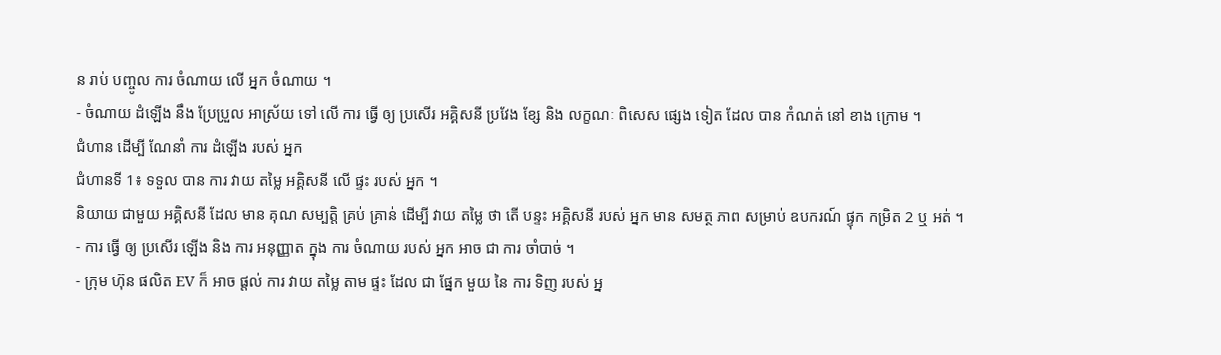ន រាប់ បញ្ចូល ការ ចំណាយ លើ អ្នក ចំណាយ ។
- ចំណាយ ដំឡើង នឹង ប្រែប្រួល អាស្រ័យ ទៅ លើ ការ ធ្វើ ឲ្យ ប្រសើរ អគ្គិសនី ប្រវែង ខ្សែ និង លក្ខណៈ ពិសេស ផ្សេង ទៀត ដែល បាន កំណត់ នៅ ខាង ក្រោម ។
ជំហាន ដើម្បី ណែនាំ ការ ដំឡើង របស់ អ្នក
ជំហានទី 1៖ ទទួល បាន ការ វាយ តម្លៃ អគ្គិសនី លើ ផ្ទះ របស់ អ្នក ។
និយាយ ជាមួយ អគ្គិសនី ដែល មាន គុណ សម្បត្តិ គ្រប់ គ្រាន់ ដើម្បី វាយ តម្លៃ ថា តើ បន្ទះ អគ្គិសនី របស់ អ្នក មាន សមត្ថ ភាព សម្រាប់ ឧបករណ៍ ផ្ទុក កម្រិត 2 ឬ អត់ ។
- ការ ធ្វើ ឲ្យ ប្រសើរ ឡើង និង ការ អនុញ្ញាត ក្នុង ការ ចំណាយ របស់ អ្នក អាច ជា ការ ចាំបាច់ ។
- ក្រុម ហ៊ុន ផលិត EV ក៏ អាច ផ្តល់ ការ វាយ តម្លៃ តាម ផ្ទះ ដែល ជា ផ្នែក មួយ នៃ ការ ទិញ របស់ អ្ន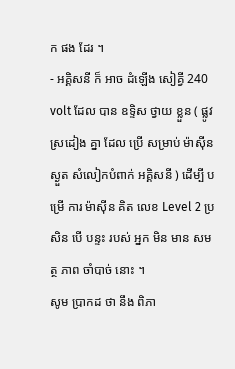ក ផង ដែរ ។
- អគ្គិសនី ក៏ អាច ដំឡើង សៀគ្វី 240 volt ដែល បាន ឧទ្ទិស ថ្វាយ ខ្លួន ( ផ្លូវ ស្រដៀង គ្នា ដែល ប្រើ សម្រាប់ ម៉ាស៊ីន ស្ងួត សំលៀកបំពាក់ អគ្គិសនី ) ដើម្បី បម្រើ ការ ម៉ាស៊ីន គិត លេខ Level 2 ប្រសិន បើ បន្ទះ របស់ អ្នក មិន មាន សមត្ថ ភាព ចាំបាច់ នោះ ។
សូម ប្រាកដ ថា នឹង ពិភា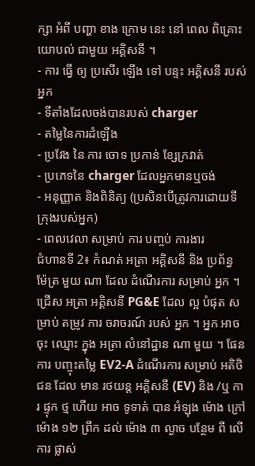ក្សា អំពី បញ្ហា ខាង ក្រោម នេះ នៅ ពេល ពិគ្រោះ យោបល់ ជាមួយ អគ្គិសនី ។
- ការ ធ្វើ ឲ្យ ប្រសើរ ឡើង ទៅ បន្ទះ អគ្គិសនី របស់ អ្នក
- ទីតាំងដែលចង់បានរបស់ charger
- តម្លៃនៃការដំឡើង
- ប្រវែង នៃ ការ ចោទ ប្រកាន់ ខ្សែក្រវាត់
- ប្រភេទនៃ charger ដែលអ្នកមានឬចង់
- អនុញ្ញាត និងពិនិត្យ (ប្រសិនបើត្រូវការដោយទីក្រុងរបស់អ្នក)
- ពេលវេលា សម្រាប់ ការ បញ្ចប់ ការងារ
ជំហានទី 2៖ កំណត់ អត្រា អគ្គិសនី និង ប្រព័ន្ធ ម៉ែត្រ មួយ ណា ដែល ដំណើរការ សម្រាប់ អ្នក ។
ជ្រើស អត្រា អគ្គិសនី PG&E ដែល ល្អ បំផុត សម្រាប់ តម្រូវ ការ ចរាចរណ៍ របស់ អ្នក ។ អ្នក អាច ចុះ ឈ្មោះ ក្នុង អត្រា លំនៅដ្ឋាន ណា មួយ ។ ផែនការ បញ្ចុះតម្លៃ EV2-A ដំណើរការ សម្រាប់ អតិថិជន ដែល មាន រថយន្ត អគ្គិសនី (EV) និង /ឬ ការ ផ្ទុក ថ្ម ហើយ អាច ទូទាត់ បាន អំឡុង ម៉ោង ក្រៅ ម៉ោង ១២ ព្រឹក ដល់ ម៉ោង ៣ ល្ងាច បន្ថែម ពី លើ ការ ផ្លាស់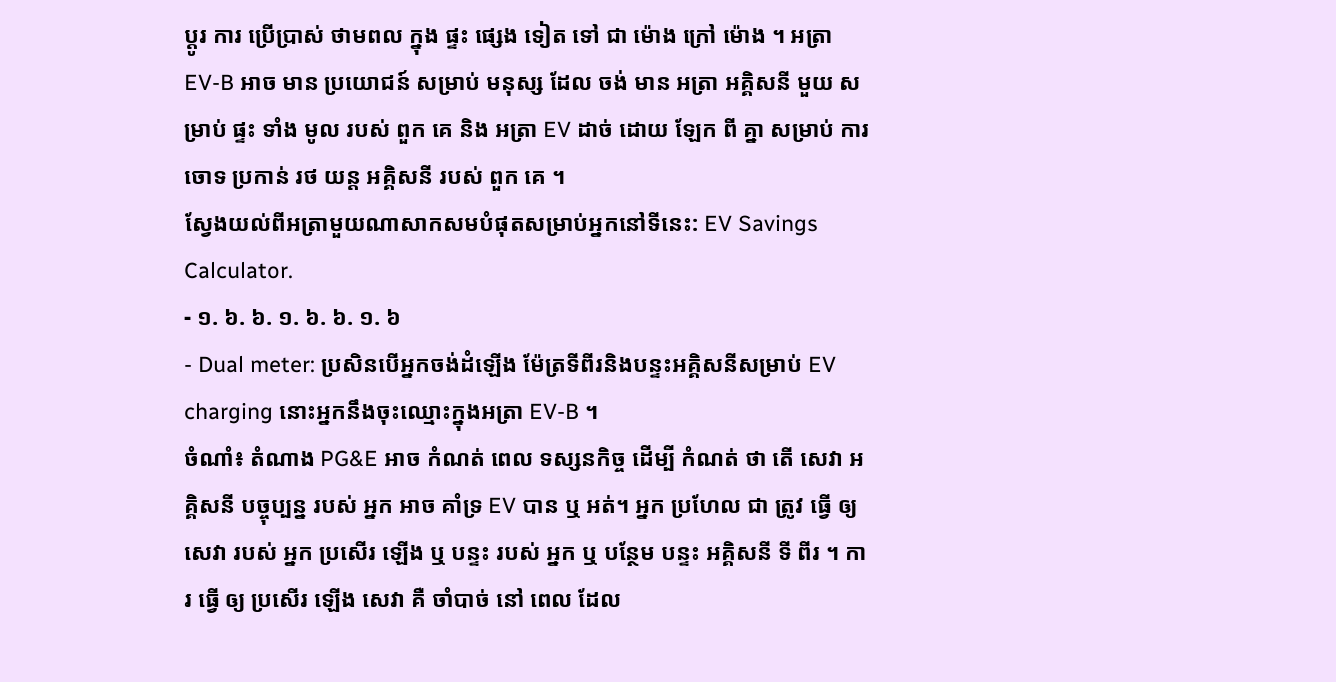ប្តូរ ការ ប្រើប្រាស់ ថាមពល ក្នុង ផ្ទះ ផ្សេង ទៀត ទៅ ជា ម៉ោង ក្រៅ ម៉ោង ។ អត្រា EV-B អាច មាន ប្រយោជន៍ សម្រាប់ មនុស្ស ដែល ចង់ មាន អត្រា អគ្គិសនី មួយ សម្រាប់ ផ្ទះ ទាំង មូល របស់ ពួក គេ និង អត្រា EV ដាច់ ដោយ ឡែក ពី គ្នា សម្រាប់ ការ ចោទ ប្រកាន់ រថ យន្ត អគ្គិសនី របស់ ពួក គេ ។
ស្វែងយល់ពីអត្រាមួយណាសាកសមបំផុតសម្រាប់អ្នកនៅទីនេះ: EV Savings Calculator.
- ១. ៦. ៦. ១. ៦. ៦. ១. ៦
- Dual meter: ប្រសិនបើអ្នកចង់ដំឡើង ម៉ែត្រទីពីរនិងបន្ទះអគ្គិសនីសម្រាប់ EV charging នោះអ្នកនឹងចុះឈ្មោះក្នុងអត្រា EV-B ។
ចំណាំ៖ តំណាង PG&E អាច កំណត់ ពេល ទស្សនកិច្ច ដើម្បី កំណត់ ថា តើ សេវា អគ្គិសនី បច្ចុប្បន្ន របស់ អ្នក អាច គាំទ្រ EV បាន ឬ អត់។ អ្នក ប្រហែល ជា ត្រូវ ធ្វើ ឲ្យ សេវា របស់ អ្នក ប្រសើរ ឡើង ឬ បន្ទះ របស់ អ្នក ឬ បន្ថែម បន្ទះ អគ្គិសនី ទី ពីរ ។ ការ ធ្វើ ឲ្យ ប្រសើរ ឡើង សេវា គឺ ចាំបាច់ នៅ ពេល ដែល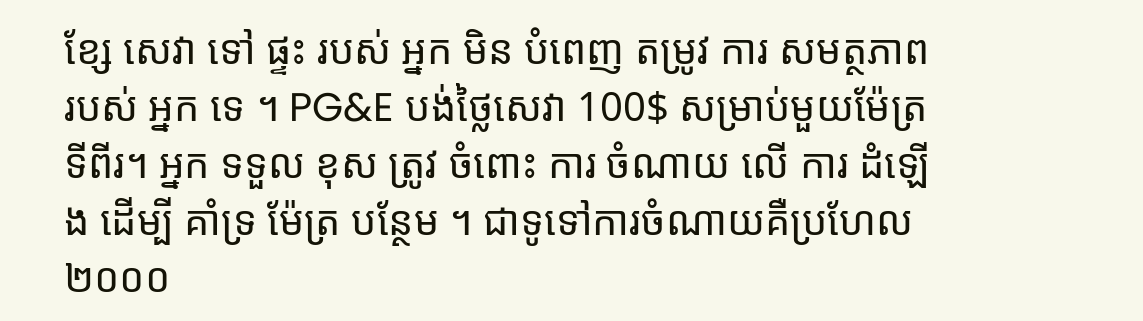ខ្សែ សេវា ទៅ ផ្ទះ របស់ អ្នក មិន បំពេញ តម្រូវ ការ សមត្ថភាព របស់ អ្នក ទេ ។ PG&E បង់ថ្លៃសេវា 100$ សម្រាប់មួយម៉ែត្រទីពីរ។ អ្នក ទទួល ខុស ត្រូវ ចំពោះ ការ ចំណាយ លើ ការ ដំឡើង ដើម្បី គាំទ្រ ម៉ែត្រ បន្ថែម ។ ជាទូទៅការចំណាយគឺប្រហែល ២០០០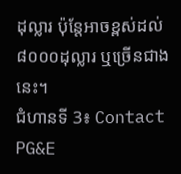ដុល្លារ ប៉ុន្តែអាចខ្ពស់ដល់ ៨០០០ដុល្លារ ឬច្រើនជាងនេះ។
ជំហានទី 3៖ Contact PG&E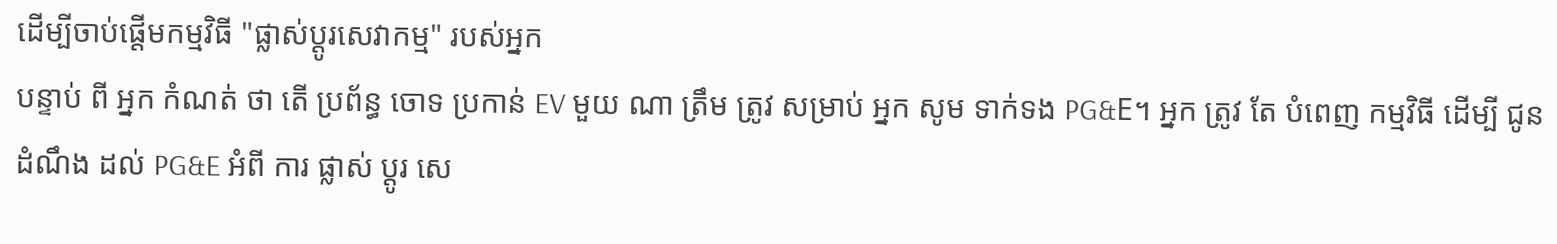ដើម្បីចាប់ផ្តើមកម្មវិធី "ផ្លាស់ប្តូរសេវាកម្ម" របស់អ្នក
បន្ទាប់ ពី អ្នក កំណត់ ថា តើ ប្រព័ន្ធ ចោទ ប្រកាន់ EV មួយ ណា ត្រឹម ត្រូវ សម្រាប់ អ្នក សូម ទាក់ទង PG&E។ អ្នក ត្រូវ តែ បំពេញ កម្មវិធី ដើម្បី ជូន ដំណឹង ដល់ PG&E អំពី ការ ផ្លាស់ ប្តូរ សេ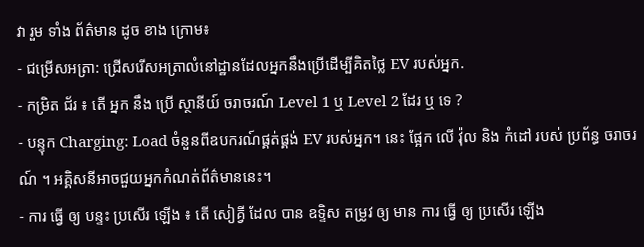វា រួម ទាំង ព័ត៌មាន ដូច ខាង ក្រោម៖
- ជម្រើសអត្រា: ជ្រើសរើសអត្រាលំនៅដ្ឋានដែលអ្នកនឹងប្រើដើម្បីគិតថ្លៃ EV របស់អ្នក.
- កម្រិត ជ័រ ៖ តើ អ្នក នឹង ប្រើ ស្ថានីយ៍ ចរាចរណ៍ Level 1 ឬ Level 2 ដែរ ឬ ទេ ?
- បន្ទុក Charging: Load ចំនួនពីឧបករណ៍ផ្គត់ផ្គង់ EV របស់អ្នក។ នេះ ផ្អែក លើ វ៉ុល និង កំដៅ របស់ ប្រព័ន្ធ ចរាចរណ៍ ។ អគ្គិសនីអាចជួយអ្នកកំណត់ព័ត៌មាននេះ។
- ការ ធ្វើ ឲ្យ បន្ទះ ប្រសើរ ឡើង ៖ តើ សៀគ្វី ដែល បាន ឧទ្ទិស តម្រូវ ឲ្យ មាន ការ ធ្វើ ឲ្យ ប្រសើរ ឡើង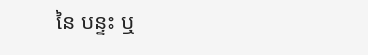នៃ បន្ទះ ឬ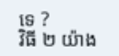ទេ ?
វិធី ២ យ៉ាង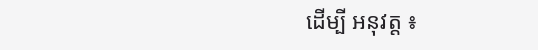ដើម្បី អនុវត្ត ៖